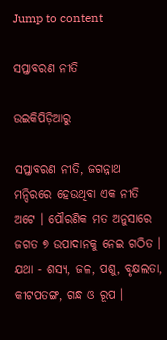Jump to content

ସପ୍ତାବରଣ ନୀତି

ଉଇକିପିଡ଼ିଆ‌ରୁ

ସପ୍ତାବରଣ ନୀତି, ଜଗନ୍ନାଥ ମନ୍ଦିରରେ ହେଉଥିବା ଏକ ନୀତି ଅଟେ । ପୌରଣିକ ମତ ଅନୁସାରେ ଜଗତ ୭ ଉପାଦାନକୁ ନେଇ ଗଠିତ । ଯଥା - ଶସ୍ୟ, ଜଳ, ପଶୁ, ବୃକ୍ଷଲତା, କୀଟପତଙ୍ଗ, ଗନ୍ଧ ଓ ରୂପ ।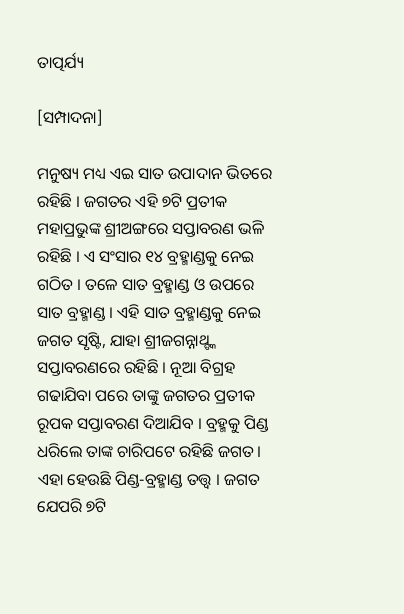ତାତ୍ପର୍ଯ୍ୟ

[ସମ୍ପାଦନା]

ମନୁଷ୍ୟ ମଧ୍ୟ ଏଇ ସାତ ଉପାଦାନ ଭିତରେ ରହିଛି । ଜଗତର ଏହି ୭ଟି ପ୍ରତୀକ ମହାପ୍ରଭୁଙ୍କ ଶ୍ରୀଅଙ୍ଗରେ ସପ୍ତାବରଣ ଭଳି ରହିଛି । ଏ ସଂସାର ୧୪ ବ୍ରହ୍ମାଣ୍ଡକୁ ନେଇ ଗଠିତ । ତଳେ ସାତ ବ୍ରହ୍ମାଣ୍ଡ ଓ ଉପରେ ସାତ ବ୍ରହ୍ମାଣ୍ଡ । ଏହି ସାତ ବ୍ରହ୍ମାଣ୍ଡକୁ ନେଇ ଜଗତ ସୃଷ୍ଟି, ଯାହା ଶ୍ରୀଜଗନ୍ନାଥ୍ଙ୍କ ସପ୍ତାବରଣରେ ରହିଛି । ନୂଆ ବିଗ୍ରହ ଗଢାଯିବା ପରେ ତାଙ୍କୁ ଜଗତର ପ୍ରତୀକ ରୂପକ ସପ୍ତାବରଣ ଦିଆଯିବ । ବ୍ରହ୍ମକୁ ପିଣ୍ଡ ଧରିଲେ ତାଙ୍କ ଚାରିପଟେ ରହିଛି ଜଗତ । ଏହା ହେଉଛି ପିଣ୍ଡ-ବ୍ରହ୍ମାଣ୍ଡ ତତ୍ତ୍ୱ । ଜଗତ ଯେପରି ୭ଟି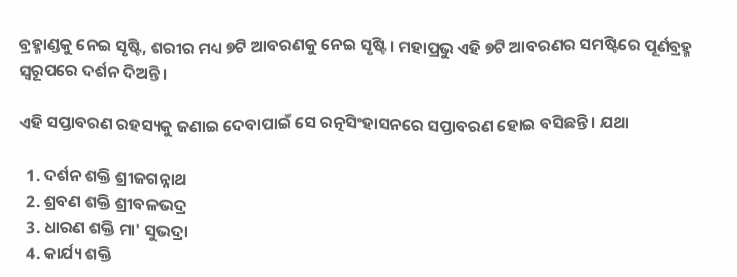ବ୍ରହ୍ମାଣ୍ଡକୁ ନେଇ ସୃଷ୍ଟି, ଶରୀର ମଧ୍ୟ ୭ଟି ଆବରଣକୁ ନେଇ ସୃଷ୍ଟି । ମହାପ୍ରଭୁ ଏହି ୭ଟି ଆବରଣର ସମଷ୍ଟିରେ ପୂର୍ଣବ୍ରହ୍ମ ସ୍ୱରୂପରେ ଦର୍ଶନ ଦିଅନ୍ତି ।

ଏହି ସପ୍ତାବରଣ ରହସ୍ୟକୁ ଜଣାଇ ଦେବାପାଇଁ ସେ ରତ୍ନସିଂହାସନରେ ସପ୍ତାବରଣ ହୋଇ ବସିଛନ୍ତି । ଯଥା

  1. ଦର୍ଶନ ଶକ୍ତି ଶ୍ରୀଜଗନ୍ନାଥ
  2. ଶ୍ରବଣ ଶକ୍ତି ଶ୍ରୀବଳଭଦ୍ର
  3. ଧାରଣ ଶକ୍ତି ମା' ସୁଭଦ୍ରା
  4. କାର୍ଯ୍ୟ ଶକ୍ତି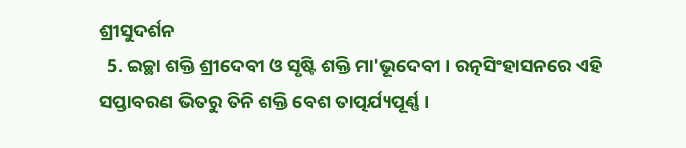ଶ୍ରୀସୁଦର୍ଶନ
  5. ଇଚ୍ଛା ଶକ୍ତି ଶ୍ରୀଦେବୀ ଓ ସୃଷ୍ଟି ଶକ୍ତି ମା'ଭୂଦେବୀ । ରତ୍ନସିଂହାସନରେ ଏହି ସପ୍ତାବରଣ ଭିତରୁ ତିନି ଶକ୍ତି ବେଶ ତାତ୍ପର୍ଯ୍ୟପୂର୍ଣ୍ଣ ।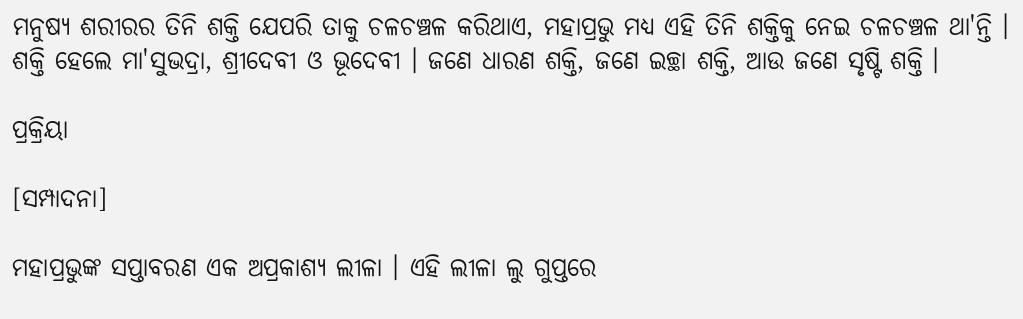ମନୁଷ୍ୟ ଶରୀରର ତିନି ଶକ୍ତି ଯେପରି ତାକୁ ଚଳଚଞ୍ଚଳ କରିଥାଏ, ମହାପ୍ରଭୁ ମଧ୍ୟ ଏହି ତିନି ଶକ୍ତିକୁ ନେଇ ଚଳଚଞ୍ଚଳ ଥା'ନ୍ତି । ଶକ୍ତି ହେଲେ ମା'ସୁଭଦ୍ରା, ଶ୍ରୀଦେବୀ ଓ ଭୂଦେବୀ । ଜଣେ ଧାରଣ ଶକ୍ତି, ଜଣେ ଇଚ୍ଛା ଶକ୍ତି, ଆଉ ଜଣେ ସୃଷ୍ଟି ଶକ୍ତି ।

ପ୍ରକ୍ରିୟା

[ସମ୍ପାଦନା]

ମହାପ୍ରଭୁଙ୍କ ସପ୍ତାବରଣ ଏକ ଅପ୍ରକାଶ୍ୟ ଲୀଳା । ଏହି ଲୀଳା ଲୁ ଗୁପ୍ତରେ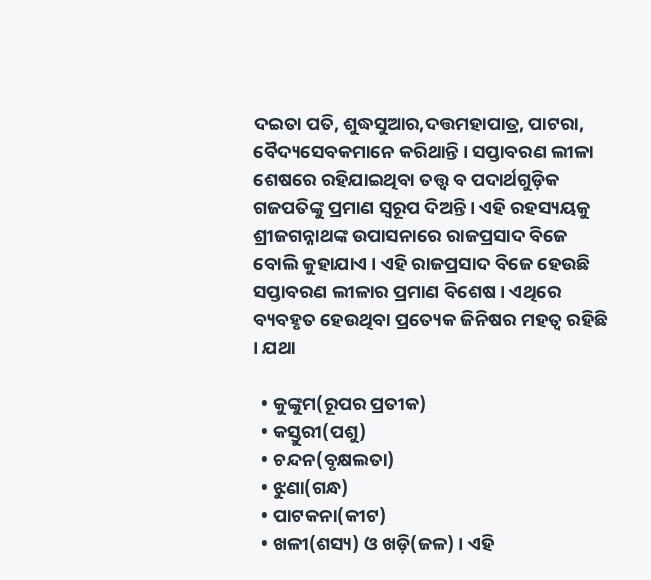ଦଇତା ପତି, ଶୁଦ୍ଧସୁଆର,ଦତ୍ତମହାପାତ୍ର, ପାଟରା, ବୈଦ୍ୟସେବକମାନେ କରିଥାନ୍ତି । ସପ୍ତାବରଣ ଲୀଳା ଶେଷରେ ରହିଯାଇଥିବା ତତ୍ତ୍ୱ ବ ପଦାର୍ଥଗୁଡ଼ିକ ଗଜପତିଙ୍କୁ ପ୍ରମାଣ ସ୍ୱରୂପ ଦିଅନ୍ତି । ଏହି ରହସ୍ୟୟକୁ ଶ୍ରୀଜଗନ୍ନାଥଙ୍କ ଉପାସନାରେ ରାଜପ୍ରସାଦ ବିଜେ ବୋଲି କୁହାଯାଏ । ଏହି ରାଜପ୍ରସାଦ ବିଜେ ହେଉଛି ସପ୍ତାବରଣ ଲୀଳାର ପ୍ରମାଣ ବିଶେଷ । ଏଥିରେ ବ୍ୟବହୃତ ହେଉଥିବା ପ୍ରତ୍ୟେକ ଜିନିଷର ମହତ୍ୱ ରହିଛି । ଯଥା

  • କୁଙ୍କୁମ(ରୂପର ପ୍ରତୀକ)
  • କସ୍ତୁରୀ(ପଶୁ)
  • ଚନ୍ଦନ(ବୃକ୍ଷଲତା)
  • ଝୁଣା(ଗନ୍ଧ)
  • ପାଟକନା(କୀଟ)
  • ଖଳୀ(ଶସ୍ୟ) ଓ ଖଡ଼ି(ଜଳ) । ଏହି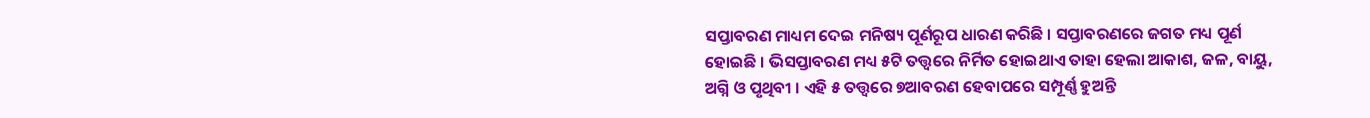ସପ୍ତାବରଣ ମାଧ୍ୟମ ଦେଇ ମନିଷ୍ୟ ପୂର୍ଣରୂପ ଧାରଣ କରିଛି । ସପ୍ତାବରଣରେ ଜଗତ ମଧ୍ୟ ପୂର୍ଣ ହୋଇଛି । ଭିସପ୍ତାବରଣ ମଧ୍ୟ ୫ଟି ତତ୍ତ୍ୱରେ ନିର୍ମିତ ହୋଇଥାଏ ତାହା ହେଲା ଆକାଶ, ଜଳ, ବାୟୁ, ଅଗ୍ନି ଓ ପୃଥିବୀ । ଏହି ୫ ତତ୍ତ୍ୱରେ ୭ଆବରଣ ହେବାପରେ ସମ୍ପୂର୍ଣ୍ଣ ହୁଅନ୍ତି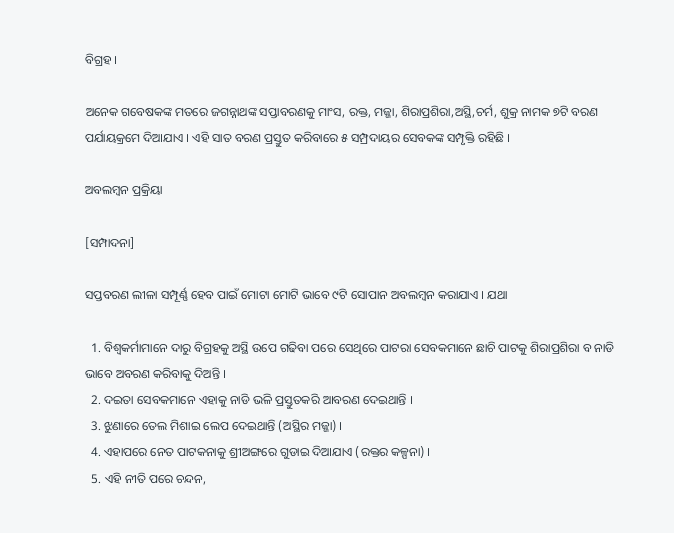ବିଗ୍ରହ ।

ଅନେକ ଗବେଷକଙ୍କ ମତରେ ଜଗନ୍ନାଥଙ୍କ ସପ୍ତାବରଣକୁ ମାଂସ, ରକ୍ତ, ମଜ୍ଜା, ଶିରାପ୍ରଶିରା,ଅସ୍ଥି,ଚର୍ମ, ଶୁକ୍ର ନାମକ ୭ଟି ବରଣ ପର୍ଯାୟକ୍ରମେ ଦିଆଯାଏ । ଏହି ସାତ ବରଣ ପ୍ରସ୍ତୁତ କରିବାରେ ୫ ସମ୍ପ୍ରଦାୟର ସେବକଙ୍କ ସମ୍ପୃକ୍ତି ରହିଛି ।

ଅବଲମ୍ବନ ପ୍ରକ୍ରିୟା

[ସମ୍ପାଦନା]

ସପ୍ତବରଣ ଲୀଳା ସମ୍ପୂର୍ଣ୍ଣ ହେବ ପାଇଁ ମୋଟା ମୋଟି ଭାବେ ୯ଟି ସୋପାନ ଅବଲମ୍ବନ କରାଯାଏ । ଯଥା

  1. ବିଶ୍ୱକର୍ମାମାନେ ଦାରୁ ବିଗ୍ରହକୁ ଅସ୍ଥି ଉପେ ଗଢିବା ପରେ ସେଥିରେ ପାଟରା ସେବକମାନେ ଛାଚି ପାଟକୁ ଶିରାପ୍ରଶିରା ବ ନାଡି ଭାବେ ଅବରଣ କରିବାକୁ ଦିଅନ୍ତି ।
  2. ଦଇତା ସେବକମାନେ ଏହାକୁ ନାଡି ଭଳି ପ୍ରସ୍ତୁତକରି ଆବରଣ ଦେଇଥାନ୍ତି ।
  3. ଝୁଣାରେ ତେଲ ମିଶାଇ ଲେପ ଦେଇଥାନ୍ତି (ଅସ୍ଥିର ମଜ୍ଜା) ।
  4. ଏହାପରେ ନେତ ପାଟକନାକୁ ଶ୍ରୀଅଙ୍ଗରେ ଗୁଡାଇ ଦିଆଯାଏ (ରକ୍ତର କଳ୍ପନା) ।
  5. ଏହି ନୀତି ପରେ ଚନ୍ଦନ,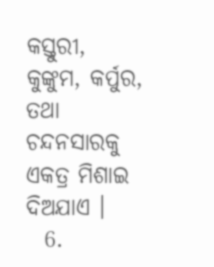କସ୍ତୁରୀ, କୁଙ୍କୁମ, କର୍ପୁର, ତଥା ଚନ୍ଦନସାରକୁ ଏକତ୍ର ମିଶାଇ ଦିଅଯାଏ ।
  6.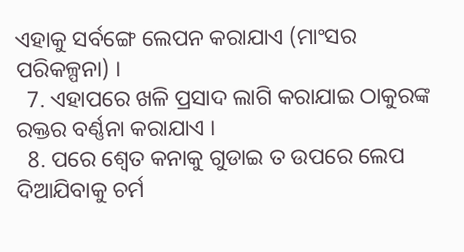ଏହାକୁ ସର୍ବଙ୍ଗେ ଲେପନ କରାଯାଏ (ମାଂସର ପରିକଳ୍ପନା) ।
  7. ଏହାପରେ ଖଳି ପ୍ରସାଦ ଲାଗି କରାଯାଇ ଠାକୁରଙ୍କ ରକ୍ତର ବର୍ଣ୍ଣନା କରାଯାଏ ।
  8. ପରେ ଶ୍ୱେତ କନାକୁ ଗୁଡାଇ ତ ଉପରେ ଲେପ ଦିଆଯିବାକୁ ଚର୍ମ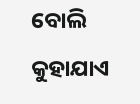ବୋଲି କୁହାଯାଏ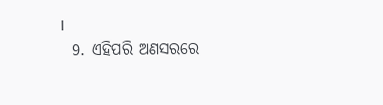।
  9. ଏହିପରି ଅଣସରରେ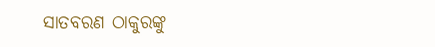ସାତବରଣ ଠାକୁରଙ୍କୁ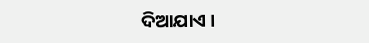ଦିଆଯାଏ ।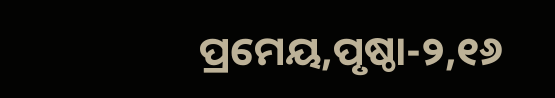ପ୍ରମେୟ,ପୃଷ୍ଠା-୨,୧୬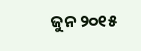ଜୁନ ୨୦୧୫